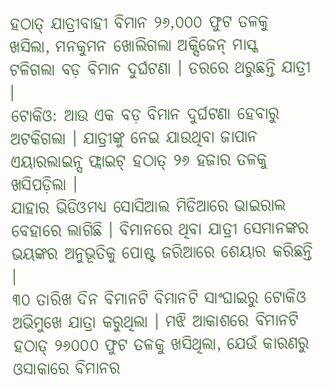ହଠାତ୍ ଯାତ୍ରୀବାହୀ ବିମାନ ୨୬,୦୦୦ ଫୁଟ ତଳକୁ ଖସିଲା, ମନକୁମନ ଖୋଲିଗଲା ଅକ୍ସିଜେନ୍ ମାସ୍କ
ଟଳିଗଲା ବଡ଼ ବିମାନ ଦୁର୍ଘଟଣା । ଡରରେ ଥରୁଛନ୍ତି ଯାତ୍ରୀ ।
ଟୋକିଓ: ଆଉ ଏକ ବଡ଼ ବିମାନ ଦୁର୍ଘଟଣା ହେବାରୁ ଅଟକିଗଲା । ଯାତ୍ରୀଙ୍କୁ ନେଇ ଯାଉଥିବା ଜାପାନ ଏୟାରଲାଇନ୍ସ ଫ୍ଲାଇଟ୍ ହଠାତ୍ ୨୬ ହଜାର ତଳକୁ ଖସିପଡ଼ିଲା ।
ଯାହାର ଭିଡିଓମଧ୍ୟ ସୋସିଆଲ ମିଡିଆରେ ଭାଇରାଲ ବେହାରେ ଲାଗିଛି । ବିମାନରେ ଥିବା ଯାତ୍ରୀ ସେମାନଙ୍କର ଭୟଙ୍କର ଅନୁଭୂତିକୁ ପୋଷ୍ଟ ଜରିଆରେ ଶେୟାର କରିଛନ୍ତି ।
୩୦ ତାରିଖ ଦିନ ବିମାନଟି ବିମାନଟି ସାଂଘାଇରୁ ଟୋକିଓ ଅଭିମୁଖେ ଯାତ୍ରା କରୁଥିଲା । ମଝି ଆକାଶରେ ବିମାନଟି ହଠାତ୍ ୨୬୦୦୦ ଫୁଟ ତଳକୁ ଖସିଥିଲା, ଯେଉଁ କାରଣରୁ ଓସାକାରେ ବିମାନର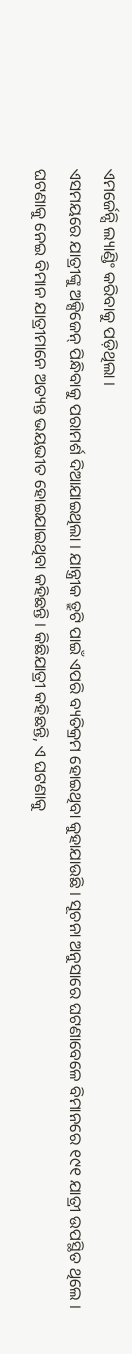ଏମର୍ଜେନ୍ସି ଲ୍ୟାଣ୍ଡିଂ କରିବାକୁ ପଡ଼ିଥିଲା ।
ଏସମୟରେ ଯାତ୍ରୀଙ୍କୁ ଅକ୍ସିଜେନ୍ ପିନ୍ଧିବାକୁ ପରାମର୍ଶ ଦିଆଯାଇଥିଲା । ଯାନ୍ତ୍ରୀକ ତ୍ରୁଟି ପାଇଁ ଏପରି ବ୍ୟତିକ୍ରମ ହୋଇଥିବା କୁହାଯାଉଛି । ସୂଚନା ଅନୁସାରେ ଘଟଣାବେଳେ ବିମାନରେ ୧୯୧ ଯାତ୍ରୀ ଉପସ୍ଥିତ ଥିଲେ ।
ଘଟଣାକୁ ନେଇ ବିମାନ ଯାତ୍ରୀମାନେ ଅତ୍ୟନ୍ତ ଭୟଭୀତ ହୋଇଯାଇଥିବା କହିଛନ୍ତି । କିଛିଯାତ୍ରୀ କହିଛନ୍ତି, ଏ ଘଟଣାକୁ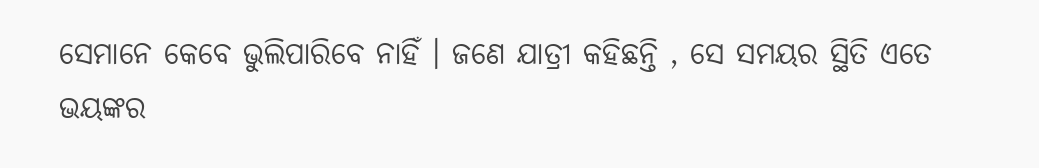ସେମାନେ କେବେ ଭୁଲିପାରିବେ ନାହିଁ । ଜଣେ ଯାତ୍ରୀ କହିଛନ୍ତି , ସେ ସମୟର ସ୍ଥିତି ଏତେ ଭୟଙ୍କର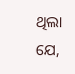ଥିଲା ଯେ,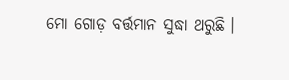ମୋ ଗୋଡ଼ ବର୍ତ୍ତମାନ ସୁଦ୍ଧା ଥରୁଛି ।